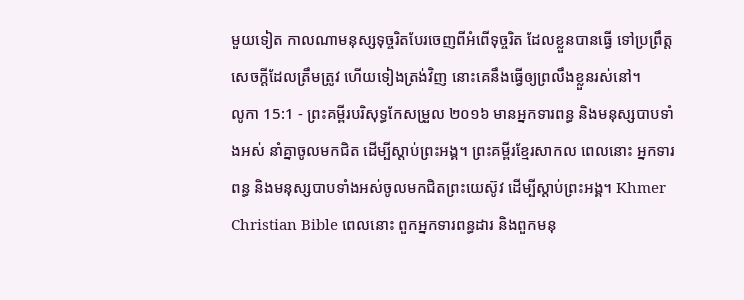មួយទៀត កាលណាមនុស្សទុច្ចរិតបែរចេញពីអំពើទុច្ចរិត ដែលខ្លួនបានធ្វើ ទៅប្រព្រឹត្តសេចក្ដីដែលត្រឹមត្រូវ ហើយទៀងត្រង់វិញ នោះគេនឹងធ្វើឲ្យព្រលឹងខ្លួនរស់នៅ។
លូកា 15:1 - ព្រះគម្ពីរបរិសុទ្ធកែសម្រួល ២០១៦ មានអ្នកទារពន្ធ និងមនុស្សបាបទាំងអស់ នាំគ្នាចូលមកជិត ដើម្បីស្តាប់ព្រះអង្គ។ ព្រះគម្ពីរខ្មែរសាកល ពេលនោះ អ្នកទារពន្ធ និងមនុស្សបាបទាំងអស់ចូលមកជិតព្រះយេស៊ូវ ដើម្បីស្ដាប់ព្រះអង្គ។ Khmer Christian Bible ពេលនោះ ពួកអ្នកទារពន្ធដារ និងពួកមនុ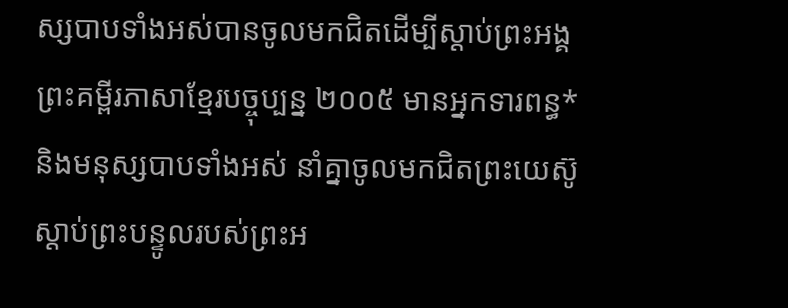ស្សបាបទាំងអស់បានចូលមកជិតដើម្បីស្ដាប់ព្រះអង្គ ព្រះគម្ពីរភាសាខ្មែរបច្ចុប្បន្ន ២០០៥ មានអ្នកទារពន្ធ* និងមនុស្សបាបទាំងអស់ នាំគ្នាចូលមកជិតព្រះយេស៊ូ ស្ដាប់ព្រះបន្ទូលរបស់ព្រះអ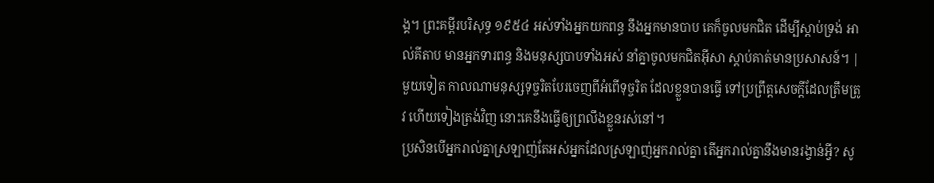ង្គ។ ព្រះគម្ពីរបរិសុទ្ធ ១៩៥៤ អស់ទាំងអ្នកយកពន្ធ នឹងអ្នកមានបាប គេក៏ចូលមកជិត ដើម្បីស្តាប់ទ្រង់ អាល់គីតាប មានអ្នកទារពន្ធ និងមនុស្សបាបទាំងអស់ នាំគ្នាចូលមកជិតអ៊ីសា ស្ដាប់គាត់មានប្រសាសន៍។ |
មួយទៀត កាលណាមនុស្សទុច្ចរិតបែរចេញពីអំពើទុច្ចរិត ដែលខ្លួនបានធ្វើ ទៅប្រព្រឹត្តសេចក្ដីដែលត្រឹមត្រូវ ហើយទៀងត្រង់វិញ នោះគេនឹងធ្វើឲ្យព្រលឹងខ្លួនរស់នៅ។
ប្រសិនបើអ្នករាល់គ្នាស្រឡាញ់តែអស់អ្នកដែលស្រឡាញ់អ្នករាល់គ្នា តើអ្នករាល់គ្នានឹងមានរង្វាន់អ្វី? សូ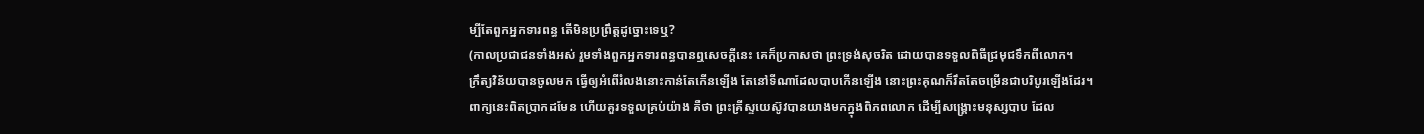ម្បីតែពួកអ្នកទារពន្ធ តើមិនប្រព្រឹត្តដូច្នោះទេឬ?
(កាលប្រជាជនទាំងអស់ រួមទាំងពួកអ្នកទារពន្ធបានឮសេចក្ដីនេះ គេក៏ប្រកាសថា ព្រះទ្រង់សុចរិត ដោយបានទទួលពិធីជ្រមុជទឹកពីលោក។
ក្រឹត្យវិន័យបានចូលមក ធ្វើឲ្យអំពើរំលងនោះកាន់តែកើនឡើង តែនៅទីណាដែលបាបកើនឡើង នោះព្រះគុណក៏រឹតតែចម្រើនជាបរិបូរឡើងដែរ។
ពាក្យនេះពិតប្រាកដមែន ហើយគួរទទួលគ្រប់យ៉ាង គឺថា ព្រះគ្រីស្ទយេស៊ូវបានយាងមកក្នុងពិភពលោក ដើម្បីសង្គ្រោះមនុស្សបាប ដែល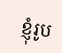ខ្ញុំរូប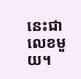នេះជាលេខមួយ។